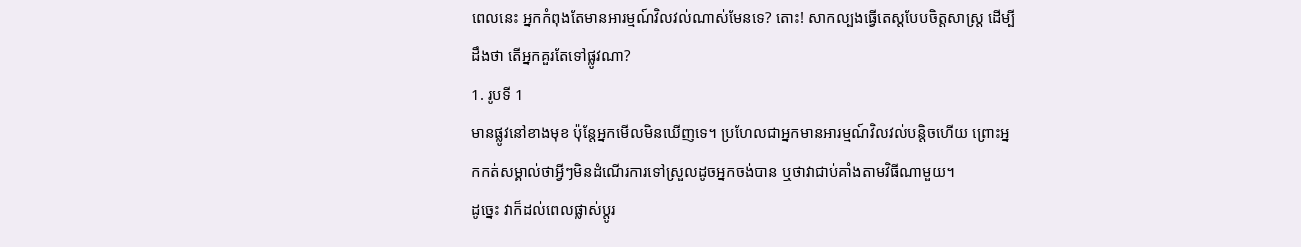ពេលនេះ អ្នកកំពុងតែមានអារម្មណ៍វិលវល់ណាស់មែនទេ? តោះ! សាកល្បងធ្វើតេស្តបែបចិត្តសាស្ត្រ ដើម្បីដឹងថា តើអ្នកគួរតែទៅផ្លូវណា?
1. រូបទី 1
មានផ្លូវនៅខាងមុខ ប៉ុន្តែអ្នកមើលមិនឃើញទេ។ ប្រហែលជាអ្នកមានអារម្មណ៍វិលវល់បន្តិចហើយ ព្រោះអ្នកកត់សម្គាល់ថាអ្វីៗមិនដំណើរការទៅស្រួលដូចអ្នកចង់បាន ឬថាវាជាប់គាំងតាមវិធីណាមួយ។
ដូច្នេះ វាក៏ដល់ពេលផ្លាស់ប្តូរ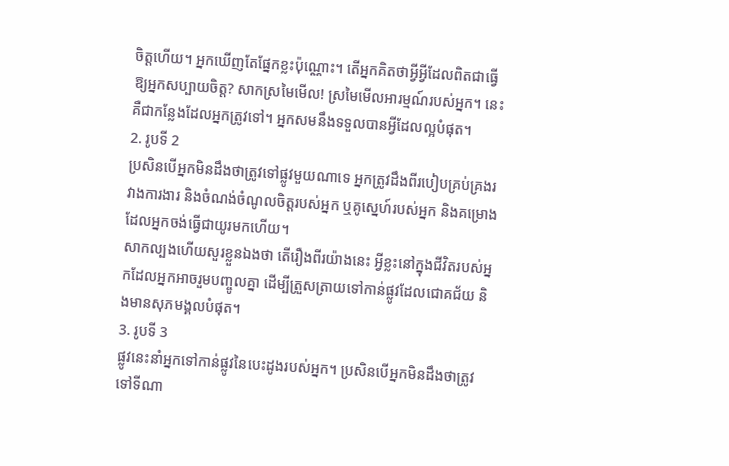ចិត្តហើយ។ អ្នកឃើញតែផ្នែកខ្លះប៉ុណ្ណោះ។ តើអ្នកគិតថាអ្វីអ្វីដែលពិតជាធ្វើឱ្យអ្នកសប្បាយចិត្ត? សាកស្រមៃមើល! ស្រមៃមើលអារម្មណ៍របស់អ្នក។ នេះគឺជាកន្លែងដែលអ្នកត្រូវទៅ។ អ្នកសមនឹងទទួលបានអ្វីដែលល្អបំផុត។
2. រូបទី 2
ប្រសិនបើអ្នកមិនដឹងថាត្រូវទៅផ្លូវមួយណាទេ អ្នកត្រូវដឹងពីរបៀបគ្រប់គ្រងរវាងការងារ និងចំណង់ចំណូលចិត្តរបស់អ្នក ឬគូស្នេហ៍របស់អ្នក និងគម្រោងដែលអ្នកចង់ធ្វើជាយូរមកហើយ។
សាកល្បងហើយសួរខ្លួនឯងថា តើរឿងពីរយ៉ាងនេះ អ្វីខ្លះនៅក្នុងជីវិតរបស់អ្នកដែលអ្នកអាចរួមបញ្ចូលគ្នា ដើម្បីត្រួសត្រាយទៅកាន់ផ្លូវដែលជោគជ័យ និងមានសុភមង្គលបំផុត។
3. រូបទី 3
ផ្លូវនេះនាំអ្នកទៅកាន់ផ្លូវនៃបេះដូងរបស់អ្នក។ ប្រសិនបើអ្នកមិនដឹងថាត្រូវទៅទីណា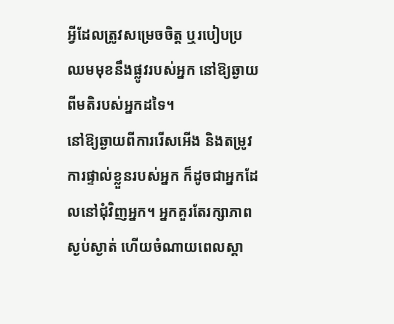អ្វីដែលត្រូវសម្រេចចិត្ត ឬរបៀបប្រឈមមុខនឹងផ្លូវរបស់អ្នក នៅឱ្យឆ្ងាយពីមតិរបស់អ្នកដទៃ។
នៅឱ្យឆ្ងាយពីការរើសអើង និងតម្រូវការផ្ទាល់ខ្លួនរបស់អ្នក ក៏ដូចជាអ្នកដែលនៅជុំវិញអ្នក។ អ្នកគួរតែរក្សាភាពស្ងប់ស្ងាត់ ហើយចំណាយពេលស្តា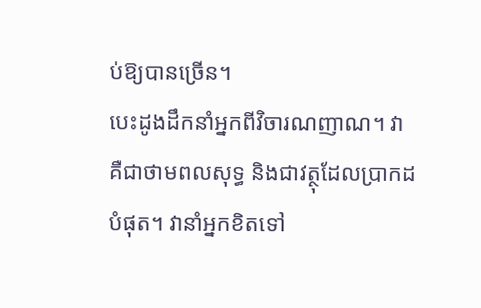ប់ឱ្យបានច្រើន។
បេះដូងដឹកនាំអ្នកពីវិចារណញាណ។ វាគឺជាថាមពលសុទ្ធ និងជាវត្ថុដែលប្រាកដបំផុត។ វានាំអ្នកខិតទៅ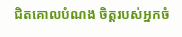ជិតគោលបំណង ចិត្តរបស់អ្នកចំ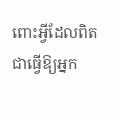ពោះអ្វីដែលពិតជាធ្វើឱ្យអ្នក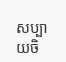សប្បាយចិ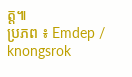ត្ត៕
ប្រភព ៖ Emdep / knongsrok